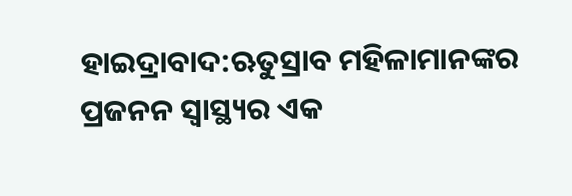ହାଇଦ୍ରାବାଦ:ଋତୁସ୍ରାବ ମହିଳାମାନଙ୍କର ପ୍ରଜନନ ସ୍ବାସ୍ଥ୍ୟର ଏକ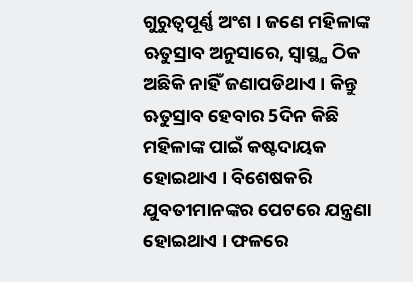ଗୁରୁତ୍ୱପୂର୍ଣ୍ଣ ଅଂଶ । ଜଣେ ମହିଳାଙ୍କ ଋତୁସ୍ରାବ ଅନୁସାରେ, ସ୍ବାସ୍ଥ୍ଯ ଠିକ ଅଛିକି ନାହିଁ ଜଣାପଡିଥାଏ । କିନ୍ତୁ ଋତୁସ୍ରାବ ହେବାର 5ଦିନ କିଛି ମହିଳାଙ୍କ ପାଇଁ କଷ୍ଟଦାୟକ ହୋଇଥାଏ । ବିଶେଷକରି ଯୁବତୀମାନଙ୍କର ପେଟରେ ଯନ୍ତ୍ରଣା ହୋଇଥାଏ । ଫଳରେ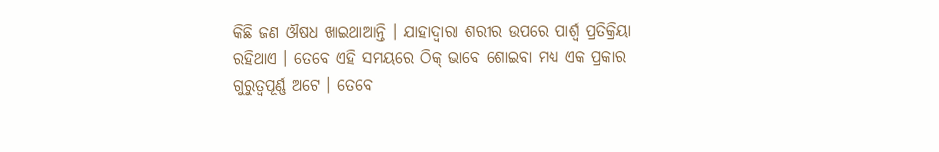କିଛି ଜଣ ଔଷଧ ଖାଇଥାଆନ୍ତି । ଯାହାଦ୍ବାରା ଶରୀର ଉପରେ ପାର୍ଶ୍ବ ପ୍ରତିକ୍ରିୟା ରହିଥାଏ । ତେବେ ଏହି ସମୟରେ ଠିକ୍ ଭାବେ ଶୋଇବା ମଧ୍ୟ ଏକ ପ୍ରକାର ଗୁରୁତ୍ବପୂର୍ଣ୍ଣ ଅଟେ । ତେବେ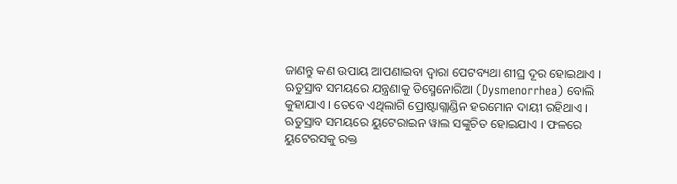ଜାଣନ୍ତୁ କଣ ଉପାୟ ଆପଣାଇବା ଦ୍ବାରା ପେଟବ୍ୟଥା ଶୀଘ୍ର ଦୂର ହୋଇଥାଏ ।
ଋତୁସ୍ରାବ ସମୟରେ ଯନ୍ତ୍ରଣାକୁ ଡିସ୍ମେନୋରିଆ (Dysmenorrhea) ବୋଲି କୁହାଯାଏ । ତେବେ ଏଥିଲାଗି ପ୍ରୋଷ୍ଟାଗ୍ଲାଣ୍ଡିନ ହରମୋନ ଦାୟୀ ରହିଥାଏ । ଋତୁସ୍ରାବ ସମୟରେ ୟୁଟେରାଇନ ୱାଲ ସଙ୍କୁଚିତ ହୋଇଯାଏ । ଫଳରେ ୟୁଟେରସକୁ ରକ୍ତ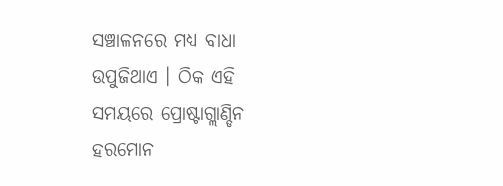ସଞ୍ଚାଳନରେ ମଧ୍ୟ ବାଧା ଉପୁଜିଥାଏ । ଠିକ ଏହି ସମୟରେ ପ୍ରୋଷ୍ଟାଗ୍ଲାଣ୍ଡିନ ହରମୋନ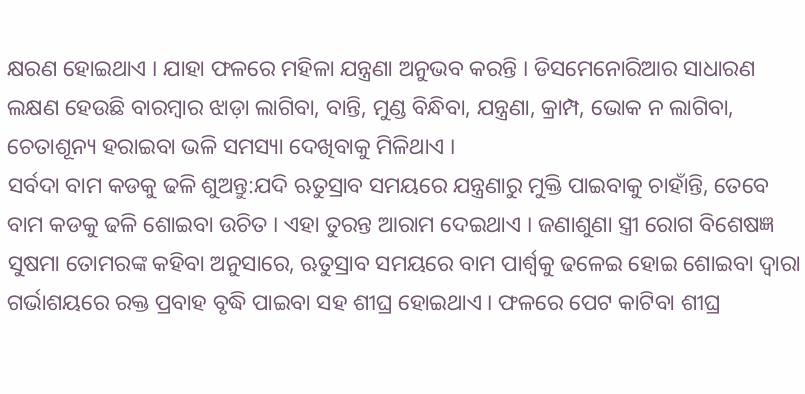କ୍ଷରଣ ହୋଇଥାଏ । ଯାହା ଫଳରେ ମହିଳା ଯନ୍ତ୍ରଣା ଅନୁଭବ କରନ୍ତି । ଡିସମେନୋରିଆର ସାଧାରଣ ଲକ୍ଷଣ ହେଉଛି ବାରମ୍ବାର ଝାଡ଼ା ଲାଗିବା, ବାନ୍ତି, ମୁଣ୍ଡ ବିନ୍ଧିବା, ଯନ୍ତ୍ରଣା, କ୍ରାମ୍ପ, ଭୋକ ନ ଲାଗିବା, ଚେତାଶୂନ୍ୟ ହରାଇବା ଭଳି ସମସ୍ୟା ଦେଖିବାକୁ ମିଳିଥାଏ ।
ସର୍ବଦା ବାମ କଡକୁ ଢଳି ଶୁଅନ୍ତୁ:ଯଦି ଋତୁସ୍ରାବ ସମୟରେ ଯନ୍ତ୍ରଣାରୁ ମୁକ୍ତି ପାଇବାକୁ ଚାହାଁନ୍ତି, ତେବେ ବାମ କଡକୁ ଢଳି ଶୋଇବା ଉଚିତ । ଏହା ତୁରନ୍ତ ଆରାମ ଦେଇଥାଏ । ଜଣାଶୁଣା ସ୍ତ୍ରୀ ରୋଗ ବିଶେଷଜ୍ଞ ସୁଷମା ତୋମରଙ୍କ କହିବା ଅନୁସାରେ, ଋତୁସ୍ରାବ ସମୟରେ ବାମ ପାର୍ଶ୍ବକୁ ଢଳେଇ ହୋଇ ଶୋଇବା ଦ୍ୱାରା ଗର୍ଭାଶୟରେ ରକ୍ତ ପ୍ରବାହ ବୃଦ୍ଧି ପାଇବା ସହ ଶୀଘ୍ର ହୋଇଥାଏ । ଫଳରେ ପେଟ କାଟିବା ଶୀଘ୍ର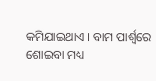କମିଯାଇଥାଏ । ବାମ ପାର୍ଶ୍ୱରେ ଶୋଇବା ମଧ୍ୟ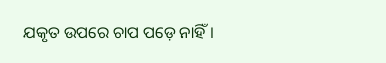ଯକୃତ ଉପରେ ଚାପ ପଡ଼େ ନାହିଁ।